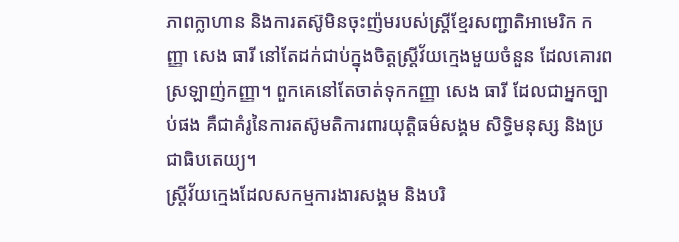ភាពក្លាហាន និងការតស៊ូមិនចុះញ៉មរបស់ស្ត្រីខ្មែរសញ្ជាតិអាមេរិក កញ្ញា សេង ធារី នៅតែដក់ជាប់ក្នុងចិត្តស្ត្រីវ័យក្មេងមួយចំនួន ដែលគោរពស្រឡាញ់កញ្ញា។ ពួកគេនៅតែចាត់ទុកកញ្ញា សេង ធារី ដែលជាអ្នកច្បាប់ផង គឺជាគំរូនៃការតស៊ូមតិការពារយុត្តិធម៌សង្គម សិទ្ធិមនុស្ស និងប្រជាធិបតេយ្យ។
ស្រ្ដីវ័យក្មេងដែលសកម្មការងារសង្គម និងបរិ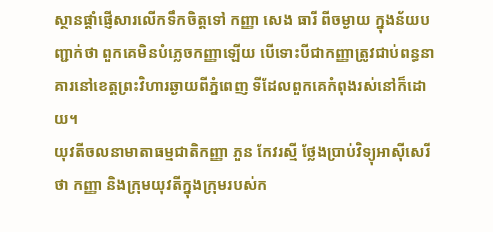ស្ថានផ្ដាំផ្ញើសារលើកទឹកចិត្តទៅ កញ្ញា សេង ធារី ពីចម្ងាយ ក្នុងន័យបញ្ជាក់ថា ពួកគេមិនបំភ្លេចកញ្ញាឡើយ បើទោះបីជាកញ្ញាត្រូវជាប់ពន្ធនាគារនៅខេត្តព្រះវិហារឆ្ងាយពីភ្នំពេញ ទីដែលពួកគេកំពុងរស់នៅក៏ដោយ។
យុវតីចលនាមាតាធម្មជាតិកញ្ញា ភួន កែវរស្មី ថ្លែងប្រាប់វិទ្យុអាស៊ីសេរីថា កញ្ញា និងក្រុមយុវតីក្នុងក្រុមរបស់ក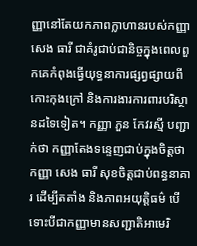ញ្ញានៅតែយកភាពក្លាហានរបស់កញ្ញា សេង ធារី ជាគំរូជាប់ជានិច្ចក្នុងពេលពួកគេកំពុងធ្វើយុទ្ធនាការផ្សព្វផ្សាយពីកោះកុងក្រៅ និងការងារការពារបរិស្ថានដទៃទៀត។ កញ្ញា ភួន កែវរស្មី បញ្ជាក់ថា កញ្ញាតែងទន្ទេញជាប់ក្នុងចិត្តថា កញ្ញា សេង ធារី សុខចិត្តជាប់ពន្ធនាគារ ដើម្បីតតាំង និងភាពអយុត្តិធម៌ បើទោះបីជាកញ្ញាមានសញ្ជាតិអាមេរិ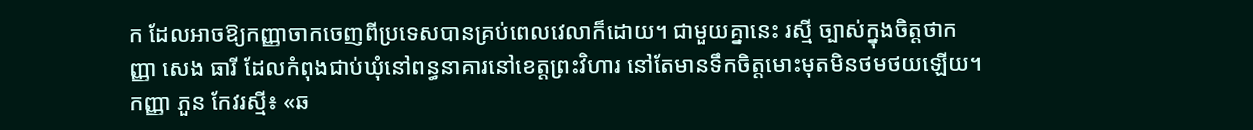ក ដែលអាចឱ្យកញ្ញាចាកចេញពីប្រទេសបានគ្រប់ពេលវេលាក៏ដោយ។ ជាមួយគ្នានេះ រស្មី ច្បាស់ក្នុងចិត្តថាកញ្ញា សេង ធារី ដែលកំពុងជាប់ឃុំនៅពន្ធនាគារនៅខេត្តព្រះវិហារ នៅតែមានទឹកចិត្តមោះមុតមិនថមថយឡើយ។
កញ្ញា ភួន កែវរស្មី៖ «ឆ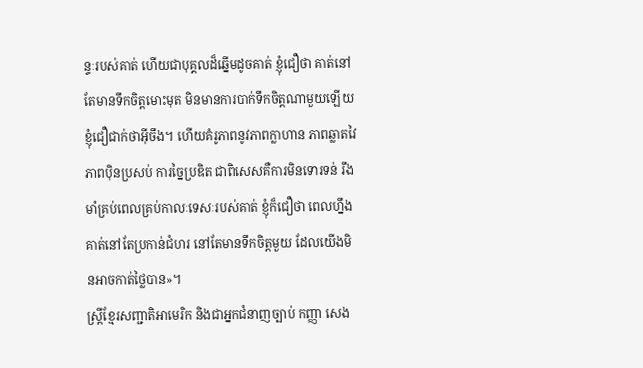ន្ទៈរបស់គាត់ ហើយជាបុគ្គលដ៏ឆ្នើមដូចគាត់ ខ្ញុំជឿថា គាត់នៅតែមានទឹកចិត្តមោះមុត មិនមានការបាក់ទឹកចិត្តណាមួយឡើយខ្ញុំជឿជាក់ថាអ៊ីចឹង។ ហើយគំរូភាពនូវភាពក្លាហាន ភាពឆ្លាតវៃ ភាពប៉ិនប្រសប់ ការច្នៃប្រឌិត ជាពិសេសគឺការមិនទោរទន់ រឹងមាំគ្រប់ពេលគ្រប់កាលៈទេសៈរបស់គាត់ ខ្ញុំក៏ជឿថា ពេលហ្នឹងគាត់នៅតែប្រកាន់ជំហរ នៅតែមានទឹកចិត្តមួយ ដែលយើងមិនអាចកាត់ថ្លៃបាន»។
ស្ត្រីខ្មែរសញ្ជាតិអាមេរិក និងជាអ្នកជំនាញច្បាប់ កញ្ញា សេង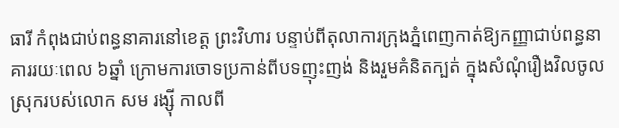ធារី កំពុងជាប់ពន្ធនាគារនៅខេត្ត ព្រះវិហារ បន្ទាប់ពីតុលាការក្រុងភ្នំពេញកាត់ឱ្យកញ្ញាជាប់ពន្ធនាគាររយៈពេល ៦ឆ្នាំ ក្រោមការចោទប្រកាន់ពីបទញុះញង់ និងរួមគំនិតក្បត់ ក្នុងសំណុំរឿងវិលចូលស្រុករបស់លោក សម រង្ស៊ី កាលពី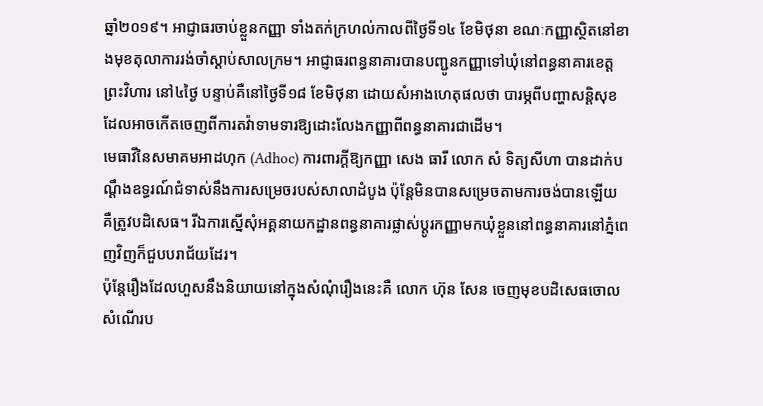ឆ្នាំ២០១៩។ អាជ្ញាធរចាប់ខ្លួនកញ្ញា ទាំងតក់ក្រហល់កាលពីថ្ងៃទី១៤ ខែមិថុនា ខណៈកញ្ញាស្ថិតនៅខាងមុខតុលាការរង់ចាំស្ដាប់សាលក្រម។ អាជ្ញាធរពន្ធនាគារបានបញ្ជូនកញ្ញាទៅឃុំនៅពន្ធនាគារខេត្តព្រះវិហារ នៅ៤ថ្ងៃ បន្ទាប់គឺនៅថ្ងៃទី១៨ ខែមិថុនា ដោយសំអាងហេតុផលថា បារម្ភពីបញ្ហាសន្តិសុខ ដែលអាចកើតចេញពីការតវ៉ាទាមទារឱ្យដោះលែងកញ្ញាពីពន្ធនាគារជាដើម។
មេធាវីនៃសមាគមអាដហុក (Adhoc) ការពារក្ដីឱ្យកញ្ញា សេង ធារី លោក សំ ទិត្យសីហា បានដាក់បណ្ដឹងឧទ្ធរណ៍ជំទាស់នឹងការសម្រេចរបស់សាលាដំបូង ប៉ុន្តែមិនបានសម្រេចតាមការចង់បានឡើយ គឺត្រូវបដិសេធ។ រីឯការស្នើសុំអគ្គនាយកដ្ឋានពន្ធនាគារផ្លាស់ប្ដូរកញ្ញាមកឃុំខ្លួននៅពន្ធនាគារនៅភ្នំពេញវិញក៏ជួបបរាជ័យដែរ។
ប៉ុន្តែរឿងដែលហួសនឹងនិយាយនៅក្នុងសំណុំរឿងនេះគឺ លោក ហ៊ុន សែន ចេញមុខបដិសេធចោលសំណើរប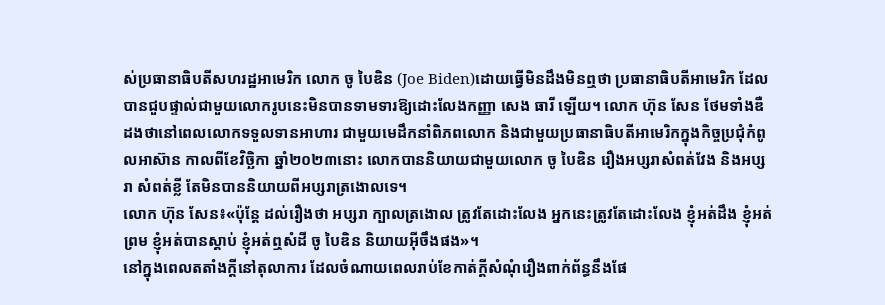ស់ប្រធានាធិបតីសហរដ្ឋអាមេរិក លោក ចូ បៃឌិន (Joe Biden)ដោយធ្វើមិនដឹងមិនឮថា ប្រធានាធិបតីអាមេរិក ដែលបានជួបផ្ទាល់ជាមួយលោករូបនេះមិនបានទាមទារឱ្យដោះលែងកញ្ញា សេង ធារី ឡើយ។ លោក ហ៊ុន សែន ថែមទាំងឌឺដងថានៅពេលលោកទទួលទានអាហារ ជាមួយមេដឹកនាំពិភពលោក និងជាមួយប្រធានាធិបតីអាមេរិកក្នុងកិច្ចប្រជុំកំពូលអាស៊ាន កាលពីខែវិច្ឆិកា ឆ្នាំ២០២៣នោះ លោកបាននិយាយជាមួយលោក ចូ បៃឌិន រឿងអប្សរាសំពត់វែង និងអប្សរា សំពត់ខ្លី តែមិនបាននិយាយពីអប្សរាត្រងោលទេ។
លោក ហ៊ុន សែន៖«ប៉ុន្តែ ដល់រឿងថា អប្សរា ក្បាលត្រងោល ត្រូវតែដោះលែង អ្នកនេះត្រូវតែដោះលែង ខ្ញុំអត់ដឹង ខ្ញុំអត់ព្រម ខ្ញុំអត់បានស្ដាប់ ខ្ញុំអត់ឮសំដី ចូ បៃឌិន និយាយអ៊ីចឹងផង»។
នៅក្នុងពេលតតាំងក្ដីនៅតុលាការ ដែលចំណាយពេលរាប់ខែកាត់ក្ដីសំណុំរឿងពាក់ព័ន្ធនឹងផែ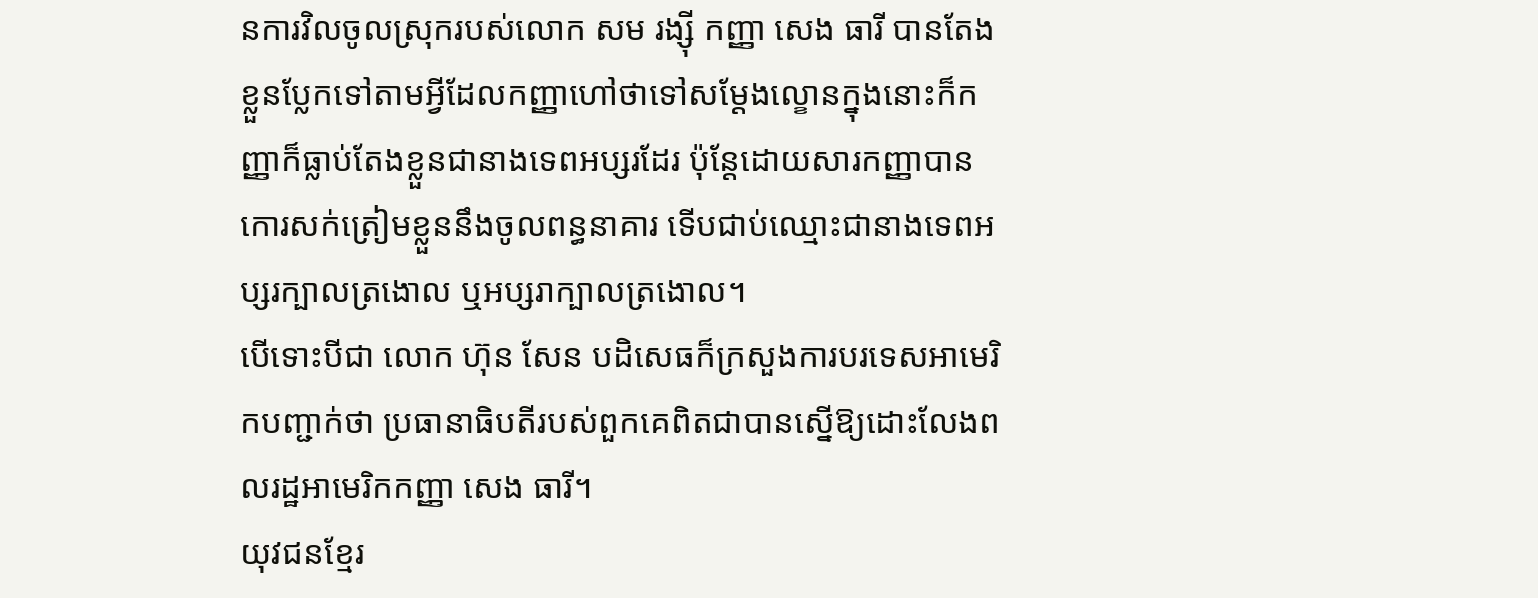នការវិលចូលស្រុករបស់លោក សម រង្ស៊ី កញ្ញា សេង ធារី បានតែងខ្លួនប្លែកទៅតាមអ្វីដែលកញ្ញាហៅថាទៅសម្ដែងល្ខោនក្នុងនោះក៏កញ្ញាក៏ធ្លាប់តែងខ្លួនជានាងទេពអប្សរដែរ ប៉ុន្តែដោយសារកញ្ញាបានកោរសក់ត្រៀមខ្លួននឹងចូលពន្ធនាគារ ទើបជាប់ឈ្មោះជានាងទេពអប្សរក្បាលត្រងោល ឬអប្សរាក្បាលត្រងោល។
បើទោះបីជា លោក ហ៊ុន សែន បដិសេធក៏ក្រសួងការបរទេសអាមេរិកបញ្ជាក់ថា ប្រធានាធិបតីរបស់ពួកគេពិតជាបានស្នើឱ្យដោះលែងពលរដ្ឋអាមេរិកកញ្ញា សេង ធារី។
យុវជនខ្មែរ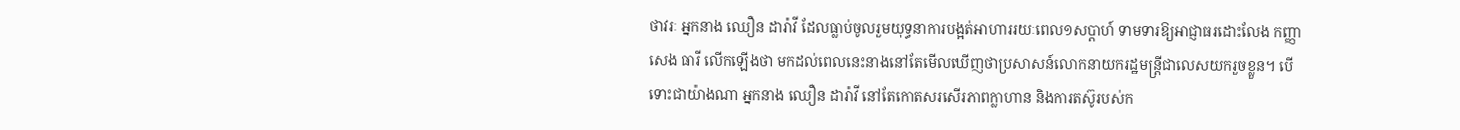ថាវរៈ អ្នកនាង ឈឿន ដារ៉ាវី ដែលធ្លាប់ចូលរួមយុទ្ធនាការបង្អត់អាហាររយៈពេល១សប្ដាហ៍ ទាមទារឱ្យអាជ្ញាធរដោះលែង កញ្ញា សេង ធារី លើកឡើងថា មកដល់ពេលនេះនាងនៅតែមើលឃើញថាប្រសាសន៍លោកនាយករដ្ឋមន្ត្រីជាលេសយករួចខ្លួន។ បើទោះជាយ៉ាងណា អ្នកនាង ឈឿន ដារ៉ាវី នៅតែកោតសរសើរភាពក្លាហាន និងការតស៊ូរបស់ក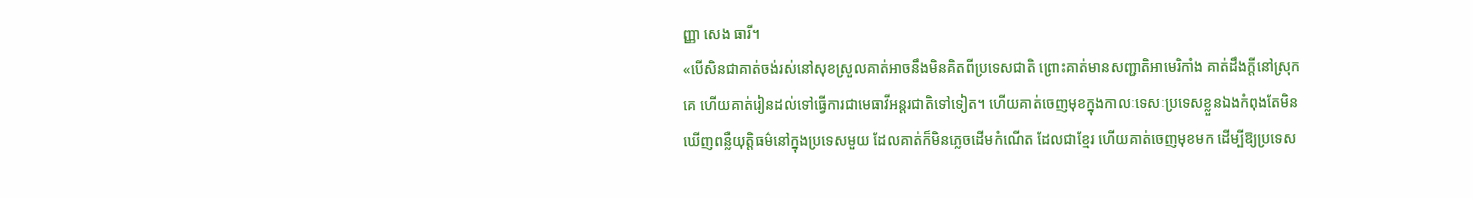ញ្ញា សេង ធារី។
«បើសិនជាគាត់ចង់រស់នៅសុខស្រួលគាត់អាចនឹងមិនគិតពីប្រទេសជាតិ ព្រោះគាត់មានសញ្ជាតិអាមេរិកាំង គាត់ដឹងក្ដីនៅស្រុកគេ ហើយគាត់រៀនដល់ទៅធ្វើការជាមេធាវីអន្តរជាតិទៅទៀត។ ហើយគាត់ចេញមុខក្នុងកាលៈទេសៈប្រទេសខ្លួនឯងកំពុងតែមិនឃើញពន្លឺយុត្តិធម៌នៅក្នុងប្រទេសមួយ ដែលគាត់ក៏មិនភ្លេចដើមកំណើត ដែលជាខ្មែរ ហើយគាត់ចេញមុខមក ដើម្បីឱ្យប្រទេស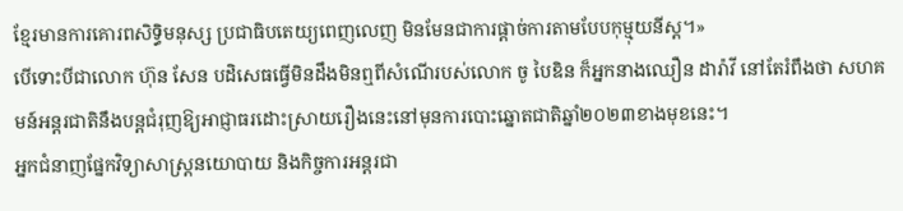ខ្មែរមានការគោរពសិទ្ធិមនុស្ស ប្រជាធិបតេយ្យពេញលេញ មិនមែនជាការផ្ដាច់ការតាមបែបកុម្មុយនីស្ត។»
បើទោះបីជាលោក ហ៊ុន សែន បដិសេធធ្វើមិនដឹងមិនឮពីសំណើរបស់លោក ចូ បៃឌិន ក៏អ្នកនាងឈឿន ដារ៉ាវី នៅតែរំពឹងថា សហគមន៍អន្តរជាតិនឹងបន្តជំរុញឱ្យអាជ្ញាធរដោះស្រាយរឿងនេះនៅមុនការបោះឆ្នោតជាតិឆ្នាំ២០២៣ខាងមុខនេះ។
អ្នកជំនាញផ្នែកវិទ្យាសាស្ត្រនយោបាយ និងកិច្ចការអន្តរជា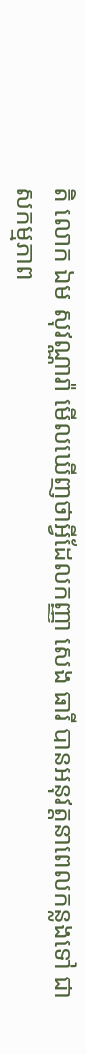តិ លោក ឯម សុវណ្ណារ៉ា មើលឃើញថាអ្វីដែលកញ្ញា សេង ធារី បានអនុវត្តនាពេលកន្លងទៅ ជាសកម្មភាព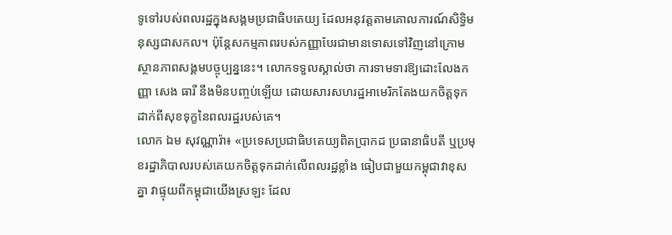ទូទៅរបស់ពលរដ្ឋក្នុងសង្គមប្រជាធិបតេយ្យ ដែលអនុវត្តតាមគោលការណ៍សិទ្ធិមនុស្សជាសកល។ ប៉ុន្តែសកម្មភាពរបស់កញ្ញាបែរជាមានទោសទៅវិញនៅក្រោមស្ថានភាពសង្គមបច្ចុប្បន្ននេះ។ លោកទទួលស្គាល់ថា ការទាមទារឱ្យដោះលែងកញ្ញា សេង ធារី នឹងមិនបញ្ចប់ឡើយ ដោយសារសហរដ្ឋអាមេរិកតែងយកចិត្តទុកដាក់ពីសុខទុក្ខនៃពលរដ្ឋរបស់គេ។
លោក ឯម សុវណ្ណារ៉ា៖ «ប្រទេសប្រជាធិបតេយ្យពិតប្រាកដ ប្រធានាធិបតី ឬប្រមុខរដ្ឋាភិបាលរបស់គេយកចិត្តទុកដាក់លើពលរដ្ឋខ្លាំង ធៀបជាមួយកម្ពុជាវាខុសគ្នា វាផ្ទុយពីកម្ពុជាយើងស្រឡះ ដែល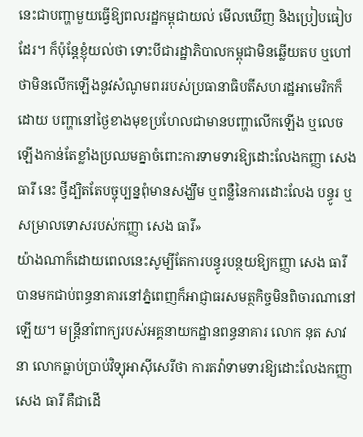នេះជាបញ្ហាមួយធ្វើឱ្យពលរដ្ឋកម្ពុជាយល់ មើលឃើញ និងប្រៀបធៀបដែរ។ ក៏ប៉ុន្តែខ្ញុំយល់ថា ទោះបីជារដ្ឋាភិបាលកម្ពុជាមិនឆ្លើយតប ឬហៅថាមិនលើកឡើងនូវសំណូមពររបស់ប្រធានាធិបតីសហរដ្ឋអាមេរិកក៏ដោយ បញ្ហានៅថ្ងៃខាងមុខប្រហែលជាមានបញ្ហាលើកឡើង ឬលេចឡើងកាន់តែខ្លាំងប្រឈមគ្នាចំពោះការទាមទារឱ្យដោះលែងកញ្ញា សេង ធារី នេះ ថ្វីដ្បិតតែបច្ចុប្បន្នពុំមានសង្ឃឹម ឬពន្លឺនៃការដោះលែង បន្ធូរ ឬសម្រាលទោសរបស់កញ្ញា សេង ធារី»
យ៉ាងណាក៏ដោយពេលនេះសូម្បីតែការបន្ធូរបន្ថយឱ្យកញ្ញា សេង ធារី បានមកជាប់ពន្ធនាគារនៅភ្នំពេញក៏អាជ្ញាធរសមត្ថកិច្ចមិនពិចារណានៅឡើយ។ មន្ត្រីនាំពាក្យរបស់អគ្គនាយកដ្ឋានពន្ធនាគារ លោក នុត សាវនា លោកធ្លាប់ប្រាប់វិទ្យុអាស៊ីសេរីថា ការតវ៉ាទាមទារឱ្យដោះលែងកញ្ញា សេង ធារី គឺជាដើ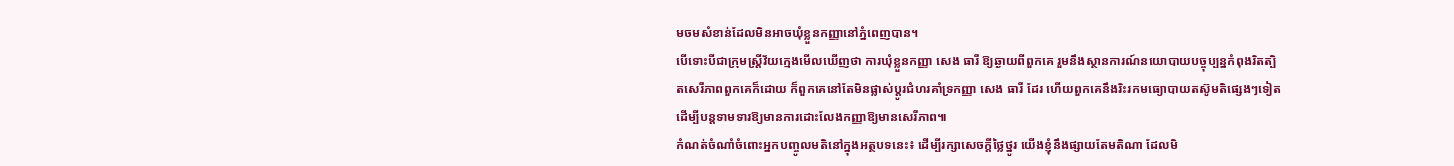មចមសំខាន់ដែលមិនអាចឃុំខ្លួនកញ្ញានៅភ្នំពេញបាន។
បើទោះបីជាក្រុមស្រ្តីវ័យក្មេងមើលឃើញថា ការឃុំខ្លួនកញ្ញា សេង ធារី ឱ្យឆ្ងាយពីពួកគេ រួមនឹងស្ថានការណ៍នយោបាយបច្ចុប្បន្នកំពុងរិតត្បិតសេរីភាពពួកគេក៏ដោយ ក៏ពួកគេនៅតែមិនផ្លាស់ប្ដូរជំហរគាំទ្រកញ្ញា សេង ធារី ដែរ ហើយពួកគេនឹងរិះរកមធ្យោបាយតស៊ូមតិផ្សេងៗទៀត ដើម្បីបន្តទាមទារឱ្យមានការដោះលែងកញ្ញាឱ្យមានសេរីភាព៕
កំណត់ចំណាំចំពោះអ្នកបញ្ចូលមតិនៅក្នុងអត្ថបទនេះ៖ ដើម្បីរក្សាសេចក្ដីថ្លៃថ្នូរ យើងខ្ញុំនឹងផ្សាយតែមតិណា ដែលមិ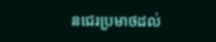នជេរប្រមាថដល់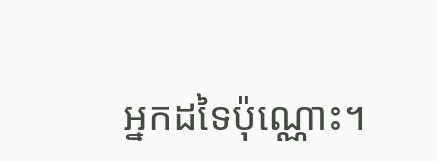អ្នកដទៃប៉ុណ្ណោះ។